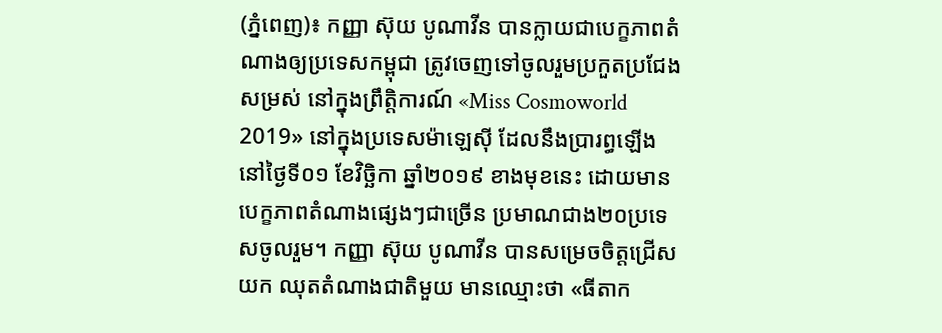(ភ្នំពេញ)៖ កញ្ញា ស៊ុយ បូណាវីន បានក្លាយជាបេក្ខភាពតំណាងឲ្យប្រទេសកម្ពុជា ត្រូវចេញទៅចូលរួមប្រកួតប្រជែងសម្រស់ នៅក្នុងព្រឹត្តិការណ៍ «Miss Cosmoworld 2019» នៅក្នុងប្រទេសម៉ាឡេស៊ី ដែលនឹងប្រារព្ធឡើង នៅថ្ងៃទី០១ ខែវិច្ឆិកា ឆ្នាំ២០១៩ ខាងមុខនេះ ដោយមានបេក្ខភាពតំណាងផ្សេងៗជាច្រើន ប្រមាណជាង២០ប្រទេសចូលរួម។ កញ្ញា ស៊ុយ បូណាវីន បានសម្រេចចិត្តជ្រើសយក ឈុតតំណាងជាតិមួយ មានឈ្មោះថា «ធីតាក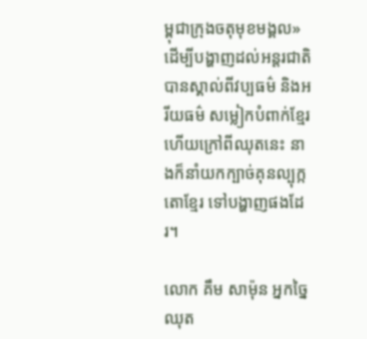ម្ពុជាក្រុងចតុមុខមង្គល» ដើម្បីបង្ហាញដល់អន្តរជាតិបានស្គាល់ពីវប្បធម៌ និងអរីយធម៌ សម្លៀកបំពាក់ខ្មែរ ហើយក្រៅពីឈុតនេះ នាងក៏នាំយកក្បាច់គុនល្បុក្កតោខ្មែរ ទៅបង្ហាញផងដែរ។

លោក គឹម សាម៉ុន អ្នកច្នៃឈុត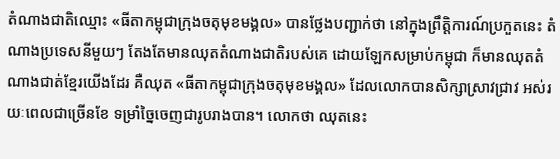តំណាងជាតិឈ្មោះ «ធីតាកម្ពុជាក្រុងចតុមុខមង្គល» បានថ្លែងបញ្ជាក់ថា នៅក្នុងព្រឹត្តិការណ៍ប្រកួតនេះ តំណាងប្រទេសនីមួយៗ តែងតែមានឈុតតំណាងជាតិរបស់គេ ដោយឡែកសម្រាប់កម្ពុជា ក៏មានឈុតតំណាងជាត់ខ្មែរយើងដែរ គឺឈុត «ធីតាកម្ពុជាក្រុងចតុមុខមង្គល» ដែលលោកបានសិក្សាស្រាវជ្រាវ អស់រយៈពេលជាច្រើនខែ ទម្រាំច្នៃចេញជារូបរាងបាន។ លោកថា ឈុតនេះ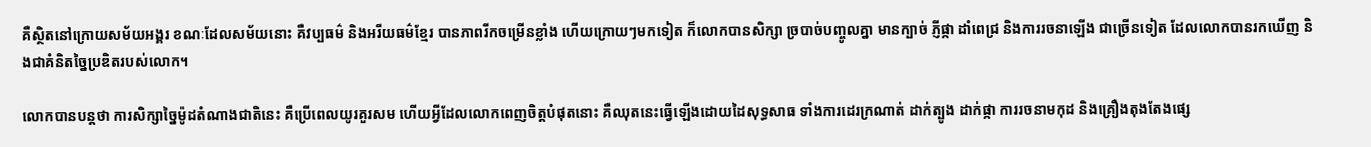គឺស្ថិតនៅក្រោយសម័យអង្គរ ខណៈដែលសម័យនោះ គឺវប្បធម៌ និងអរីយធម៌ខ្មែរ បានភាពរីកចម្រើនខ្លាំង ហើយក្រោយៗមកទៀត ក៏លោកបានសិក្សា ច្របាច់បញ្ចូលគ្នា មានក្បាច់ ភ្ញីផ្កា ដាំពេជ្រ និងការរចនាឡើង ជាច្រើនទៀត ដែលលោកបានរកឃើញ និងជាគំនិតច្នៃប្រឌិតរបស់លោក។

លោកបានបន្តថា ការសិក្សាច្នៃម៉ូដតំណាងជាតិនេះ គឺប្រើពេលយូរគួរសម ហើយអ្វីដែលលោកពេញចិត្តបំផុតនោះ គឺឈុតនេះធ្វើឡើងដោយដៃសុទ្ធសាធ ទាំងការដេរក្រណាត់ ដាក់ត្បូង ដាក់ផ្កា ការរចនាមកុដ និងគ្រឿងតុងតែងផ្សេ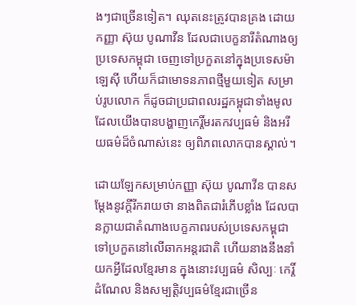ងៗជាច្រើនទៀត។ ឈុតនេះត្រូវបានគ្រង ដោយកញ្ញា ស៊ុយ បូណាវីន ដែលជាបេក្ខនារីតំណាងឲ្យប្រទេសកម្ពុជា ចេញទៅប្រកួតនៅក្នុងប្រទេសម៉ាឡេស៊ី ហើយក៏ជាមោទនភាពថ្មីមួយទៀត សម្រាប់រូបលោក ក៏ដូចជាប្រជាពលរដ្ឋកម្ពុជាទាំងមូល ដែលយើងបានបង្ហាញកេរ្តិ៍មរតកវប្បធម៌ និងអរីយធម៌ដ៏ចំណាស់នេះ ឲ្យពិភពលោកបានស្គាល់។

ដោយឡែកសម្រាប់កញ្ញា ស៊ុយ បូណាវីន បានសម្ដែងនូវក្ដីរីករាយថា នាងពិតជារំភើបខ្លាំង ដែលបានក្លាយជាតំណាងបេក្ខភាពរបស់ប្រទេសកម្ពុជា ទៅប្រកួតនៅលើឆាកអន្តរជាតិ ហើយនាងនឹងនាំយកអ្វីដែលខ្មែរមាន ក្នុងនោះវប្បធម៌ សិល្បៈ កេរ្តិ៍ដំណែល និងសម្បត្តិវប្បធម៌ខ្មែរជាច្រើន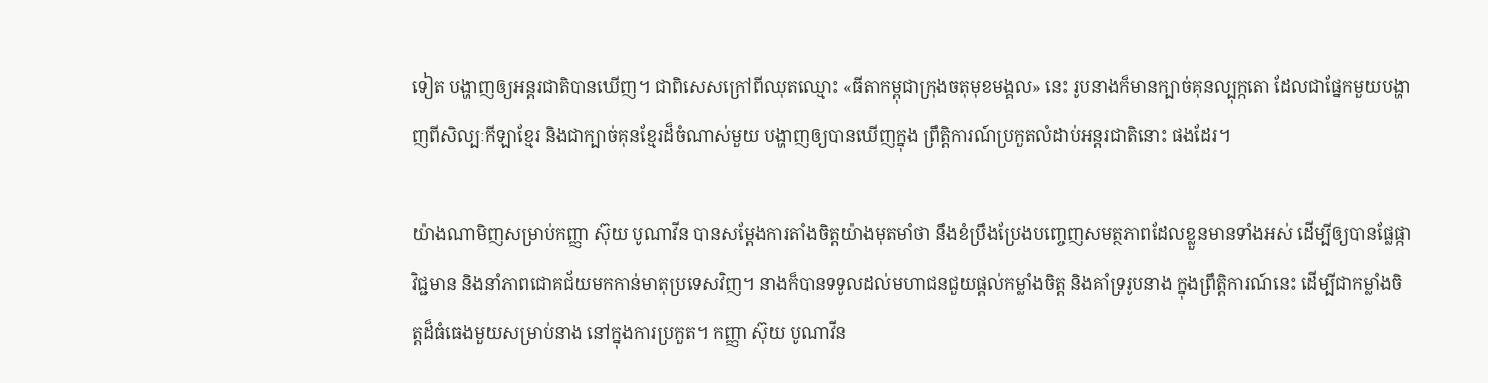ទៀត បង្ហាញឲ្យអន្តរជាតិបានឃើញ។ ជាពិសេសក្រៅពីឈុតឈ្មោះ «ធីតាកម្ពុជាក្រុងចតុមុខមង្គល» នេះ រូបនាងក៏មានក្បាច់គុនល្បុក្កតោ ដែលជាផ្នែកមួយបង្ហាញពីសិល្បៈកីឡាខ្មែរ និងជាក្បាច់គុនខ្មែរដ៏ចំណាស់មួយ បង្ហាញឲ្យបានឃើញក្នុង ព្រឹត្តិការណ៍ប្រកួតលំដាប់អន្តរជាតិនោះ ផងដែរ។

យ៉ាងណាមិញសម្រាប់កញ្ញា ស៊ុយ បូណាវីន បានសម្ដែងការតាំងចិត្តយ៉ាងមុតមាំថា នឹងខំប្រឹងប្រែងបញ្ចេញសមត្ថភាពដែលខ្លួនមានទាំងអស់ ដើម្បីឲ្យបានផ្លែផ្កាវិជ្ជមាន និងនាំភាពជោគជ័យមកកាន់មាតុប្រទេសវិញ។ នាងក៏បានទទូលដល់មហាជនជួយផ្ដល់កម្លាំងចិត្ត និងគាំទ្ររូបនាង ក្នុងព្រឹត្តិការណ៍នេះ ដើម្បីជាកម្លាំងចិត្តដ៏ធំធេងមួយសម្រាប់នាង នៅក្នុងការប្រកួត។ កញ្ញា ស៊ុយ បូណាវីន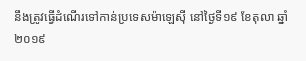នឹងត្រូវធ្វើដំណើរទៅកាន់ប្រទេសម៉ាឡេស៊ី នៅថ្ងៃទី១៩ ខែតុលា ឆ្នាំ២០១៩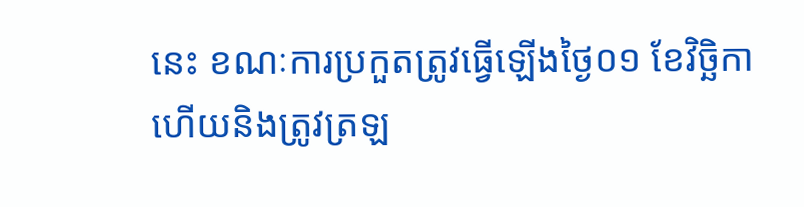នេះ ខណៈការប្រកួតត្រូវធ្វើឡើងថ្ងៃ០១ ខែវិច្ឆិកា ហើយនិងត្រូវត្រឡ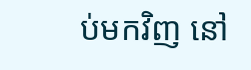ប់មកវិញ នៅ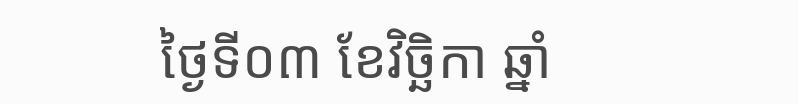ថ្ងៃទី០៣ ខែវិច្ឆិកា ឆ្នាំ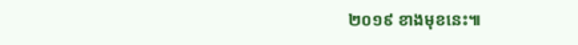២០១៩ ខាងមុខនេះ៕